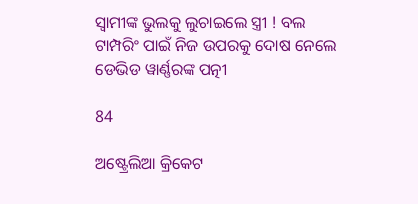ସ୍ୱାମୀଙ୍କ ଭୁଲକୁ ଲୁଚାଇଲେ ସ୍ତ୍ରୀ ! ବଲ ଟାମ୍ପରିଂ ପାଇଁ ନିଜ ଉପରକୁ ଦୋଷ ନେଲେ ଡେଭିଡ ୱାର୍ଣ୍ଣରଙ୍କ ପତ୍ନୀ

84

ଅଷ୍ଟ୍ରେଲିଆ କ୍ରିକେଟ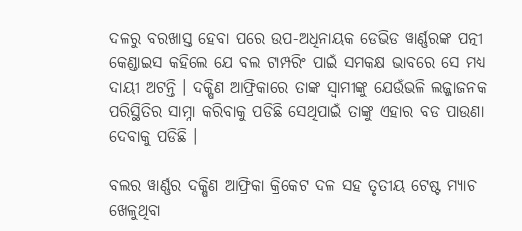ଦଳରୁ ବରଖାସ୍ତ ହେବା ପରେ ଉପ-ଅଧିନାୟକ ଡେଭିଡ ୱାର୍ଣ୍ଣରଙ୍କ ପତ୍ନୀ କେଣ୍ଡାଇସ କହିଲେ ଯେ ବଲ ଟାମ୍ପରିଂ ପାଇଁ ସମକକ୍ଷ ଭାବରେ ସେ ମଧ୍ୟ ଦାୟୀ ଅଟନ୍ତି । ଦକ୍ଷିଣ ଆଫ୍ରିକାରେ ତାଙ୍କ ସ୍ୱାମୀଙ୍କୁ ଯେଉଁଭଳି ଲଜ୍ଜାଜନକ ପରିସ୍ଥିତିର ସାମ୍ନା କରିବାକୁ ପଡିଛି ସେଥିପାଇଁ ତାଙ୍କୁ ଏହାର ବଡ ପାଉଣା ଦେବାକୁ ପଡିଛି ।

ବଲର ୱାର୍ଣ୍ଣର ଦକ୍ଷିଣ ଆଫ୍ରିକା କ୍ରିକେଟ ଦଳ ସହ ତୃତୀୟ ଟେଷ୍ଟ ମ୍ୟାଚ ଖେଳୁଥିବା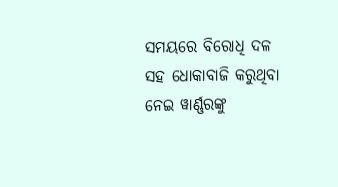ସମୟରେ ବିରୋଧି ଦଳ ସହ ଧୋକାବାଜି କରୁଥିବା ନେଇ ୱାର୍ଣ୍ଣରଙ୍କୁ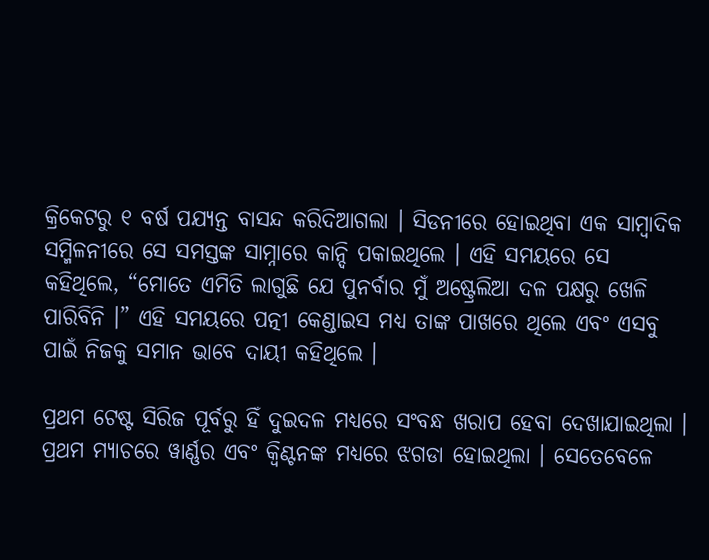କ୍ରିକେଟରୁ ୧ ବର୍ଷ ପଯ୍ୟନ୍ତ ବାସନ୍ଦ କରିଦିଆଗଲା । ସିଡନୀରେ ହୋଇଥିବା ଏକ ସାମ୍ବାଦିକ ସମ୍ମିଳନୀରେ ସେ ସମସ୍ତଙ୍କ ସାମ୍ନାରେ କାନ୍ଦି ପକାଇଥିଲେ । ଏହି ସମୟରେ ସେ କହିଥିଲେ, “ମୋତେ ଏମିତି ଲାଗୁଛି ଯେ ପୁନର୍ବାର ମୁଁ ଅଷ୍ଟ୍ରେଲିଆ ଦଳ ପକ୍ଷରୁ ଖେଳି ପାରିବିନି ।” ଏହି ସମୟରେ ପତ୍ନୀ କେଣ୍ଡାଇସ ମଧ୍ୟ ତାଙ୍କ ପାଖରେ ଥିଲେ ଏବଂ ଏସବୁ ପାଇଁ ନିଜକୁ ସମାନ ଭାବେ ଦାୟୀ କହିଥିଲେ ।

ପ୍ରଥମ ଟେଷ୍ଟ ସିରିଜ ପୂର୍ବରୁ ହିଁ ଦୁଇଦଳ ମଧ୍ୟରେ ସଂବନ୍ଧ ଖରାପ ହେବା ଦେଖାଯାଇଥିଲା । ପ୍ରଥମ ମ୍ୟାଚରେ ୱାର୍ଣ୍ଣର ଏବଂ କ୍ୱିଣ୍ଟନଙ୍କ ମଧ୍ୟରେ ଝଗଡା ହୋଇଥିଲା । ସେତେବେଳେ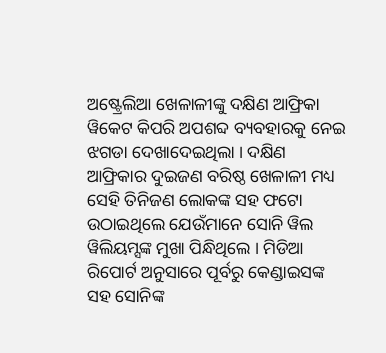ଅଷ୍ଟ୍ରେଲିଆ ଖେଳାଳୀଙ୍କୁ ଦକ୍ଷିଣ ଆଫ୍ରିକା ୱିକେଟ କିପରି ଅପଶବ୍ଦ ବ୍ୟବହାରକୁ ନେଇ ଝଗଡା ଦେଖାଦେଇଥିଲା । ଦକ୍ଷିଣ ଆଫ୍ରିକାର ଦୁଇଜଣ ବରିଷ୍ଠ ଖେଳାଳୀ ମଧ୍ୟ ସେହି ତିନିଜଣ ଲୋକଙ୍କ ସହ ଫଟୋ ଉଠାଇଥିଲେ ଯେଉଁମାନେ ସୋନି ୱିଲ ୱିଲିୟମ୍ସଙ୍କ ମୁଖା ପିନ୍ଧିଥିଲେ । ମିଡିଆ ରିପୋର୍ଟ ଅନୁସାରେ ପୂର୍ବରୁ କେଣ୍ଡାଇସଙ୍କ ସହ ସୋନିଙ୍କ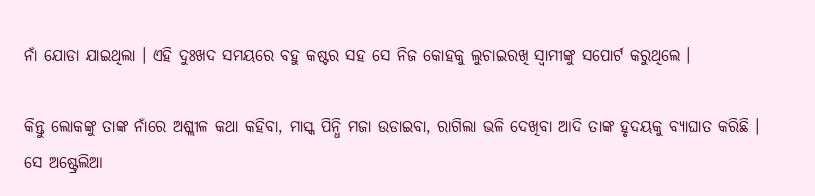ନାଁ ଯୋଡା ଯାଇଥିଲା । ଏହି ଦୁଃଖଦ ସମୟରେ ବହୁ କଷ୍ଟର ସହ ସେ ନିଜ କୋହକୁ ଲୁଚାଇରଖି ସ୍ୱାମୀଙ୍କୁ ସପୋର୍ଟ କରୁଥିଲେ ।

କିନ୍ତୁ ଲୋକଙ୍କୁ ତାଙ୍କ ନାଁରେ ଅଶ୍ଲୀଳ କଥା କହିବା, ମାସ୍କ ପିନ୍ଧି ମଜା ଉଡାଇବା, ରାଗିଲା ଭଳି ଦେଖିବା ଆଦି ତାଙ୍କ ହୃଦୟକୁ ବ୍ୟାଘାତ କରିଛି । ସେ ଅଷ୍ଟ୍ରେଲିଆ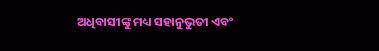ଅଧିବାସୀଙ୍କୁ ମଧ୍ୟ ସହାନୁଭୁତୀ ଏବଂ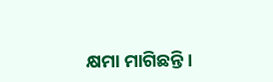କ୍ଷମା ମାଗିଛନ୍ତି ।